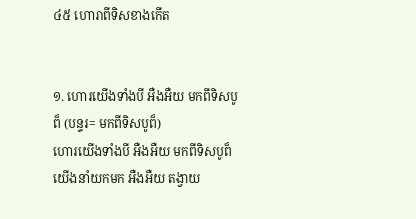៤៥ ហោរាពីទិសខាងកើត


១. ហោរយើងទាំងបី អឺងអឺយ មកពីទិសបូព៏ (បន្ទរ= មកពីទិសបូព៏)
ហោរយើងទាំងបី អឺងអឺយ មកពីទិសបូព៏
យើងនាំយកមក អឺងអឺយ តង្វាយ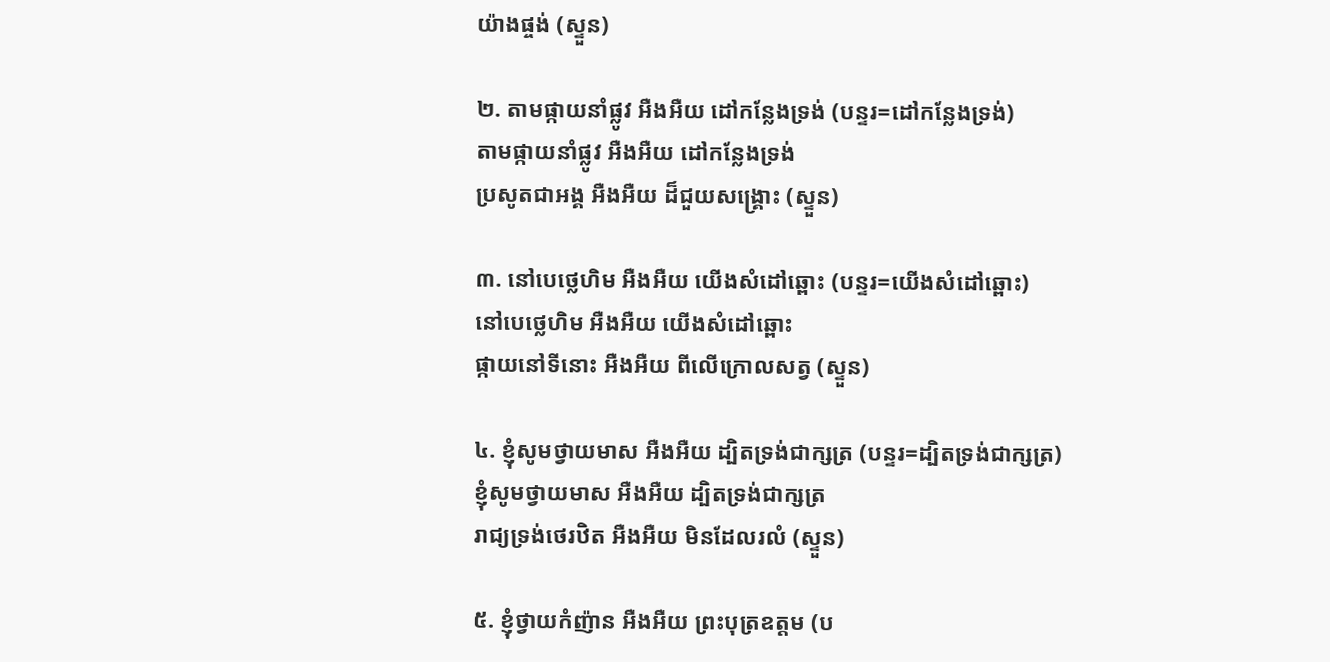យ៉ាងផ្ចង់ (ស្ទួន)

២. តាមផ្កាយនាំផ្លូវ អឺងអឺយ ដៅកន្លែងទ្រង់ (បន្ទរ=ដៅកន្លែងទ្រង់)
តាមផ្កាយនាំផ្លូវ អឺងអឺយ ដៅកន្លែងទ្រង់
ប្រសូតជាអង្គ អឺងអឺយ ដ៏ជួយសង្រ្គោះ (ស្ទួន)

៣. នៅបេថ្លេហិម អឺងអឺយ យើងសំដៅឆ្ពោះ (បន្ទរ=យើងសំដៅឆ្ពោះ)
នៅបេថ្លេហិម អឺងអឺយ យើងសំដៅឆ្ពោះ
ផ្កាយនៅទីនោះ អឺងអឺយ ពីលើក្រោលសត្វ (ស្ទួន)

៤. ខ្ញុំសូមថ្វាយមាស អឺងអឺយ ដ្បិតទ្រង់ជាក្សត្រ (បន្ទរ=ដ្បិតទ្រង់ជាក្សត្រ)
ខ្ញុំសូមថ្វាយមាស អឺងអឺយ ដ្បិតទ្រង់ជាក្សត្រ
រាជ្យទ្រង់ថេរឋិត អឺងអឺយ មិនដែលរលំ (ស្ទួន)

៥. ខ្ញុំថ្វាយកំញ៉ាន អឺងអឺយ ព្រះបុត្រឧត្តម (ប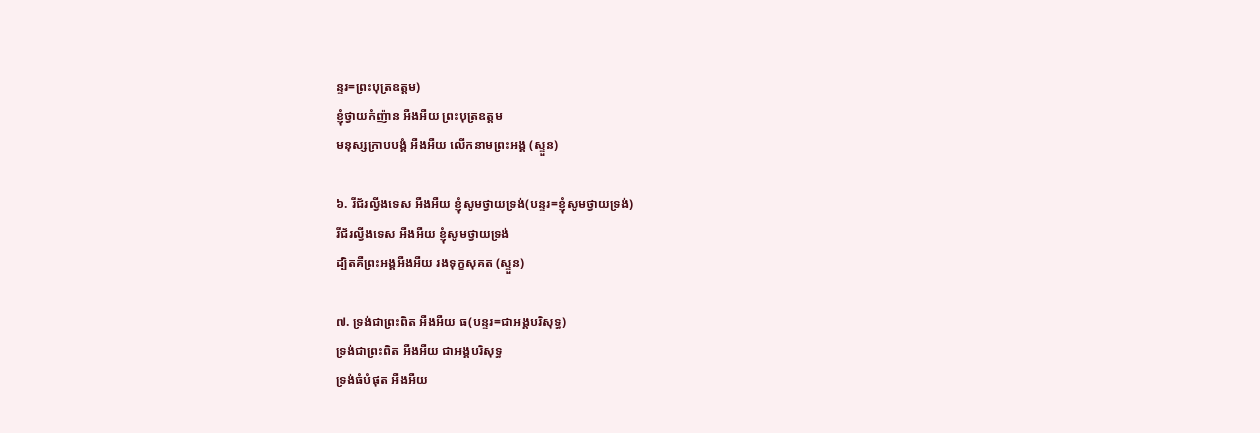ន្ទរ=ព្រះបុត្រឧត្តម)
ខ្ញុំថ្វាយកំញ៉ាន អឺងអឺយ ព្រះបុត្រឧត្តម
មនុស្សក្រាបបង្គំ អឺងអឺយ លើកនាមព្រះអង្គ (ស្ទួន)

៦. រីជ័រល្វីងទេស អឺងអឺយ ខ្ញុំសូមថ្វាយទ្រង់(បន្ទរ=ខ្ញុំសូមថ្វាយទ្រង់)
រីជ័រល្វីងទេស អឺងអឺយ ខ្ញុំសូមថ្វាយទ្រង់
ដ្បិតគឺព្រះអង្គអឺងអឺយ រងទុក្ខសុគត (ស្ទួន)

៧. ទ្រង់ជាព្រះពិត អឺងអឺយ ធ(បន្ទរ=ជាអង្គបរិសុទ្ធ)
ទ្រង់ជាព្រះពិត អឺងអឺយ ជាអង្គបរិសុទ្ធ
ទ្រង់ធំបំផុត អឺងអឺយ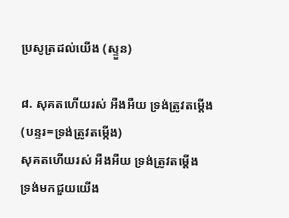ប្រសូត្រដល់យើង (ស្ទួន)

៨. សុគតហើយរស់ អឺងអឺយ ទ្រង់ត្រូវតម្តើង (បន្ទរ=ទ្រង់ត្រូវតម្កើង)
សុគតហើយរស់ អឺងអឺយ ទ្រង់ត្រូវតម្តើង
ទ្រង់មកជួយយើង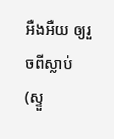អឺងអឺយ ឲ្យរួចពីស្លាប់ (ស្ទួ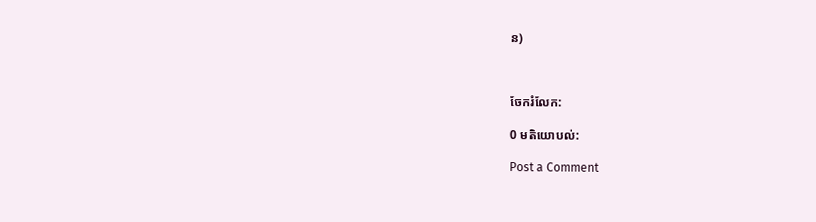ន)



ចែករំលែក:

0 មតិយោបល់:

Post a Comment